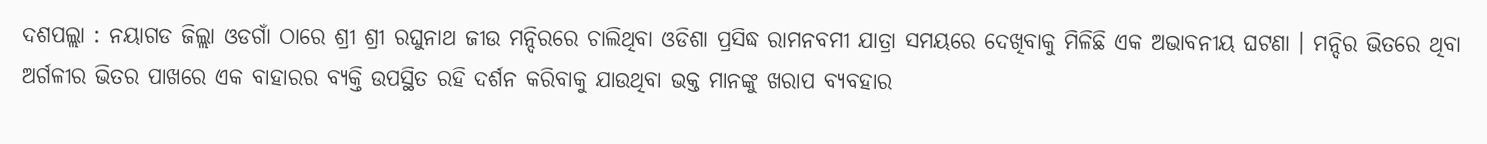ଦଶପଲ୍ଲା : ନୟାଗଡ ଜିଲ୍ଲା ଓଡଗାଁ ଠାରେ ଶ୍ରୀ ଶ୍ରୀ ରଘୁନାଥ ଜୀଉ ମନ୍ଦିରରେ ଚାଲିଥିବା ଓଡିଶା ପ୍ରସିଦ୍ଧ ରାମନବମୀ ଯାତ୍ରା ସମୟରେ ଦେଖିବାକୁ ମିଳିଛି ଏକ ଅଭାବନୀୟ ଘଟଣା । ମନ୍ଦିର ଭିତରେ ଥିବା ଅର୍ଗଳୀର ଭିତର ପାଖରେ ଏକ ବାହାରର ବ୍ୟକ୍ତି ଉପସ୍ଥିତ ରହି ଦର୍ଶନ କରିବାକୁ ଯାଉଥିବା ଭକ୍ତ ମାନଙ୍କୁ ଖରାପ ବ୍ୟବହାର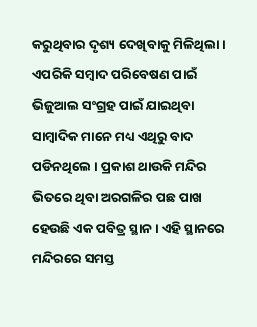କରୁଥିବାର ଦୃଶ୍ୟ ଦେଖିବାକୁ ମିଳିଥିଲା । ଏପରିକି ସମ୍ବାଦ ପରିବେଷଣ ପାଇଁ ଭିଜୁଆଲ ସଂଗ୍ରହ ପାଇଁ ଯାଇଥିବା ସାମ୍ବାଦିକ ମାନେ ମଧ୍ୟ ଏଥିରୁ ବାଦ ପଡିନଥିଲେ । ପ୍ରକାଶ ଥାଉକି ମନ୍ଦିର ଭିତରେ ଥିବା ଅରଗଳିର ପଛ ପାଖ ହେଉଛି ଏକ ପବିତ୍ର ସ୍ଥାନ । ଏହି ସ୍ଥାନରେ ମନ୍ଦିରରେ ସମସ୍ତ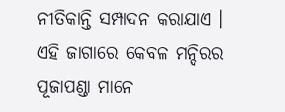ନୀତିକାନ୍ତି ସମ୍ପାଦନ କରାଯାଏ । ଏହି ଜାଗାରେ କେବଳ ମନ୍ଦିରର ପୂଜାପଣ୍ଡା ମାନେ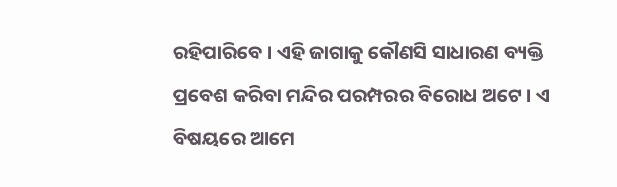ରହିପାରିବେ । ଏହି ଜାଗାକୁ କୌଣସି ସାଧାରଣ ବ୍ୟକ୍ତି ପ୍ରବେଶ କରିବା ମନ୍ଦିର ପରମ୍ପରର ବିରୋଧ ଅଟେ । ଏ ବିଷୟରେ ଆମେ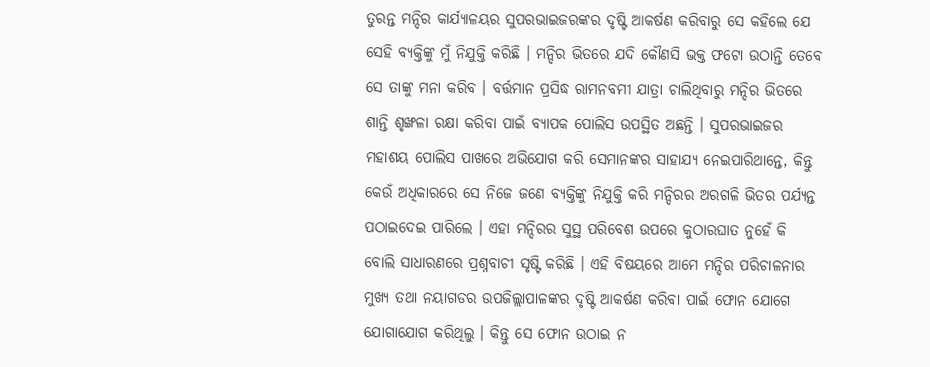ତୁରନ୍ତ ମନ୍ଦିର କାର୍ଯ୍ୟାଳୟର ସୁପରଭାଇଜରଙ୍କର ଦୃଷ୍ଟି ଆକର୍ଷଣ କରିବାରୁ ସେ କହିଲେ ଯେ ସେହି ବ୍ୟକ୍ତିଙ୍କୁ ମୁଁ ନିଯୁକ୍ତି କରିଛି । ମନ୍ଦିର ଭିତରେ ଯଦି କୌଣସି ଭକ୍ତ ଫଟୋ ଉଠାନ୍ତି ତେବେ ସେ ତାଙ୍କୁ ମନା କରିବ । ବର୍ତ୍ତମାନ ପ୍ରସିଦ୍ଧ ରାମନବମୀ ଯାତ୍ରା ଚାଲିଥିବାରୁ ମନ୍ଦିର ଭିତରେ ଶାନ୍ତି ଶୃଙ୍ଖଳା ରକ୍ଷା କରିବା ପାଇଁ ବ୍ୟାପକ ପୋଲିସ ଉପସ୍ଥିତ ଅଛନ୍ତି । ସୁପରଭାଇଜର ମହାଶୟ ପୋଲିସ ପାଖରେ ଅଭିଯୋଗ କରି ସେମାନଙ୍କର ସାହାଯ୍ୟ ନେଇପାରିଥାନ୍ତେ, କିନ୍ତୁ କେଉଁ ଅଧିକାରରେ ସେ ନିଜେ ଜଣେ ବ୍ୟକ୍ତିଙ୍କୁ ନିଯୁକ୍ତି କରି ମନ୍ଦିରର ଅରଗଳି ଭିତର ପର୍ଯ୍ୟନ୍ତ ପଠାଇଦେଇ ପାରିଲେ । ଏହା ମନ୍ଦିରର ସୁସ୍ଥ ପରିବେଶ ଉପରେ କୁଠାରଘାତ ନୁହେଁ କି ବୋଲି ସାଧାରଣରେ ପ୍ରଶ୍ନବାଚୀ ସୃଷ୍ଟି କରିଛି । ଏହି ବିଷୟରେ ଆମେ ମନ୍ଦିର ପରିଚାଳନାର ମୁଖ୍ୟ ତଥା ନୟାଗଡର ଉପଜିଲ୍ଲାପାଳଙ୍କର ଦୃଷ୍ଟି ଆକର୍ଷଣ କରିବା ପାଇଁ ଫୋନ ଯୋଗେ ଯୋଗାଯୋଗ କରିଥିଲୁ । କିନ୍ତୁ ସେ ଫୋନ ଉଠାଇ ନ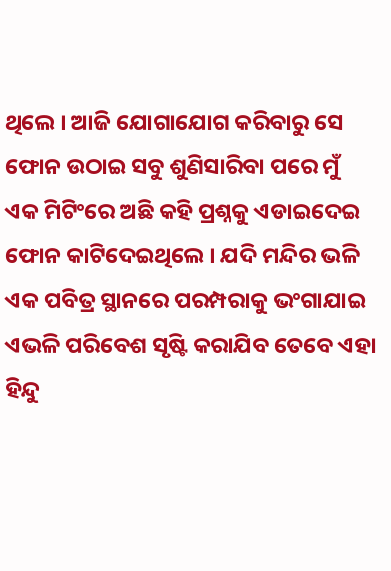ଥିଲେ । ଆଜି ଯୋଗାଯୋଗ କରିବାରୁ ସେ ଫୋନ ଉଠାଇ ସବୁ ଶୁଣିସାରିବା ପରେ ମୁଁ ଏକ ମିଟିଂରେ ଅଛି କହି ପ୍ରଶ୍ନକୁ ଏଡାଇଦେଇ ଫୋନ କାଟିଦେଇଥିଲେ । ଯଦି ମନ୍ଦିର ଭଳି ଏକ ପବିତ୍ର ସ୍ଥାନରେ ପରମ୍ପରାକୁ ଭଂଗାଯାଇ ଏଭଳି ପରିବେଶ ସୃଷ୍ଟି କରାଯିବ ତେବେ ଏହା ହିନ୍ଦୁ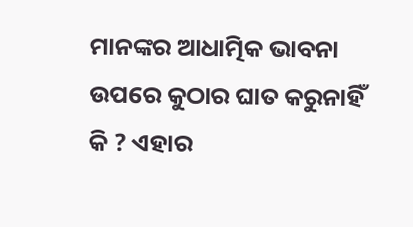ମାନଙ୍କର ଆଧାତ୍ମିକ ଭାବନା ଉପରେ କୁଠାର ଘାତ କରୁନାହିଁ କି ? ଏହାର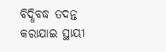ବିଦ୍ଧିବଦ୍ଧ ତଦନ୍ତ କରାଯାଇ ସ୍ଥାୟୀ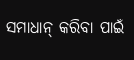ସମାଧାନ୍ କରିବା ପାଇଁ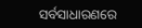ସର୍ବସାଧାରଣରେ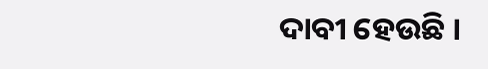ଦାବୀ ହେଉଛି ।